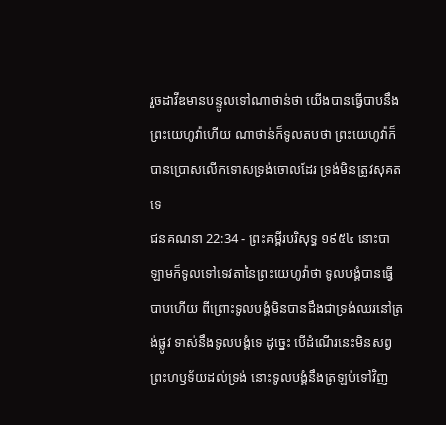រួចដាវីឌមានបន្ទូលទៅណាថាន់ថា យើងបានធ្វើបាបនឹងព្រះយេហូវ៉ាហើយ ណាថាន់ក៏ទូលតបថា ព្រះយេហូវ៉ាក៏បានប្រោសលើកទោសទ្រង់ចោលដែរ ទ្រង់មិនត្រូវសុគតទេ
ជនគណនា 22:34 - ព្រះគម្ពីរបរិសុទ្ធ ១៩៥៤ នោះបាឡាមក៏ទូលទៅទេវតានៃព្រះយេហូវ៉ាថា ទូលបង្គំបានធ្វើបាបហើយ ពីព្រោះទូលបង្គំមិនបានដឹងជាទ្រង់ឈរនៅត្រង់ផ្លូវ ទាស់នឹងទូលបង្គំទេ ដូច្នេះ បើដំណើរនេះមិនសព្វព្រះហឫទ័យដល់ទ្រង់ នោះទូលបង្គំនឹងត្រឡប់ទៅវិញ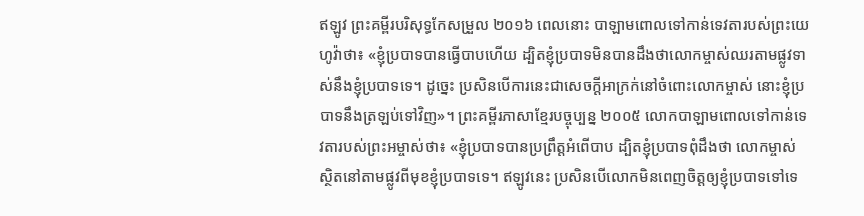ឥឡូវ ព្រះគម្ពីរបរិសុទ្ធកែសម្រួល ២០១៦ ពេលនោះ បាឡាមពោលទៅកាន់ទេវតារបស់ព្រះយេហូវ៉ាថា៖ «ខ្ញុំប្របាទបានធ្វើបាបហើយ ដ្បិតខ្ញុំប្របាទមិនបានដឹងថាលោកម្ចាស់ឈរតាមផ្លូវទាស់នឹងខ្ញុំប្របាទទេ។ ដូច្នេះ ប្រសិនបើការនេះជាសេចក្ដីអាក្រក់នៅចំពោះលោកម្ចាស់ នោះខ្ញុំប្របាទនឹងត្រឡប់ទៅវិញ»។ ព្រះគម្ពីរភាសាខ្មែរបច្ចុប្បន្ន ២០០៥ លោកបាឡាមពោលទៅកាន់ទេវតារបស់ព្រះអម្ចាស់ថា៖ «ខ្ញុំប្របាទបានប្រព្រឹត្តអំពើបាប ដ្បិតខ្ញុំប្របាទពុំដឹងថា លោកម្ចាស់ស្ថិតនៅតាមផ្លូវពីមុខខ្ញុំប្របាទទេ។ ឥឡូវនេះ ប្រសិនបើលោកមិនពេញចិត្តឲ្យខ្ញុំប្របាទទៅទេ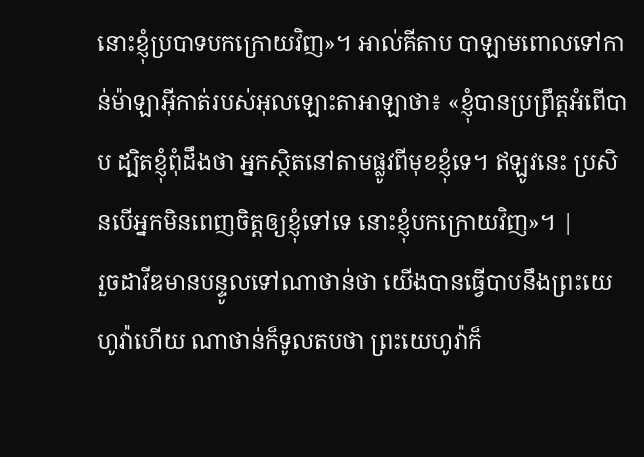នោះខ្ញុំប្របាទបកក្រោយវិញ»។ អាល់គីតាប បាឡាមពោលទៅកាន់ម៉ាឡាអ៊ីកាត់របស់អុលឡោះតាអាឡាថា៖ «ខ្ញុំបានប្រព្រឹត្តអំពើបាប ដ្បិតខ្ញុំពុំដឹងថា អ្នកស្ថិតនៅតាមផ្លូវពីមុខខ្ញុំទេ។ ឥឡូវនេះ ប្រសិនបើអ្នកមិនពេញចិត្តឲ្យខ្ញុំទៅទេ នោះខ្ញុំបកក្រោយវិញ»។ |
រួចដាវីឌមានបន្ទូលទៅណាថាន់ថា យើងបានធ្វើបាបនឹងព្រះយេហូវ៉ាហើយ ណាថាន់ក៏ទូលតបថា ព្រះយេហូវ៉ាក៏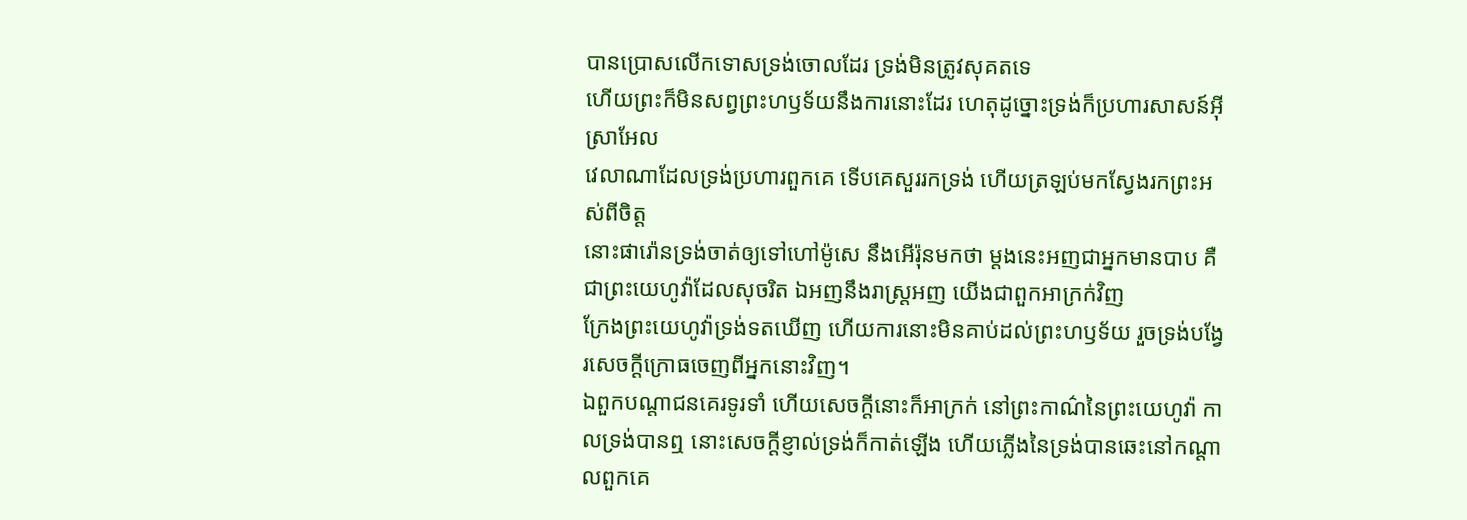បានប្រោសលើកទោសទ្រង់ចោលដែរ ទ្រង់មិនត្រូវសុគតទេ
ហើយព្រះក៏មិនសព្វព្រះហឫទ័យនឹងការនោះដែរ ហេតុដូច្នោះទ្រង់ក៏ប្រហារសាសន៍អ៊ីស្រាអែល
វេលាណាដែលទ្រង់ប្រហារពួកគេ ទើបគេសួររកទ្រង់ ហើយត្រឡប់មកស្វែងរកព្រះអស់ពីចិត្ត
នោះផារ៉ោនទ្រង់ចាត់ឲ្យទៅហៅម៉ូសេ នឹងអើរ៉ុនមកថា ម្តងនេះអញជាអ្នកមានបាប គឺជាព្រះយេហូវ៉ាដែលសុចរិត ឯអញនឹងរាស្ត្រអញ យើងជាពួកអាក្រក់វិញ
ក្រែងព្រះយេហូវ៉ាទ្រង់ទតឃើញ ហើយការនោះមិនគាប់ដល់ព្រះហឫទ័យ រួចទ្រង់បង្វែរសេចក្ដីក្រោធចេញពីអ្នកនោះវិញ។
ឯពួកបណ្តាជនគេរទូរទាំ ហើយសេចក្ដីនោះក៏អាក្រក់ នៅព្រះកាណ៌នៃព្រះយេហូវ៉ា កាលទ្រង់បានឮ នោះសេចក្ដីខ្ញាល់ទ្រង់ក៏កាត់ឡើង ហើយភ្លើងនៃទ្រង់បានឆេះនៅកណ្តាលពួកគេ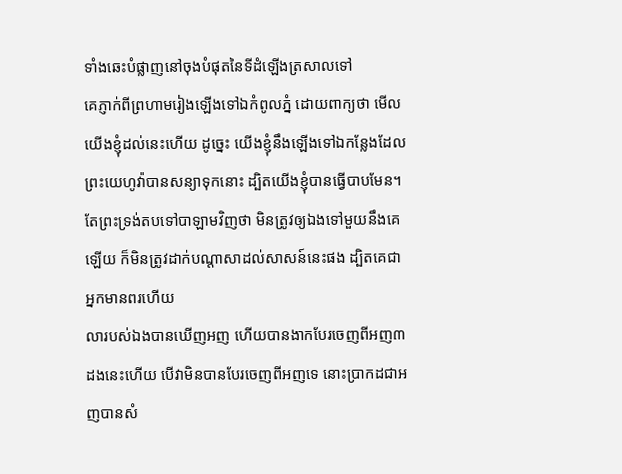ទាំងឆេះបំផ្លាញនៅចុងបំផុតនៃទីដំឡើងត្រសាលទៅ
គេភ្ញាក់ពីព្រហាមរៀងឡើងទៅឯកំពូលភ្នំ ដោយពាក្យថា មើលយើងខ្ញុំដល់នេះហើយ ដូច្នេះ យើងខ្ញុំនឹងឡើងទៅឯកន្លែងដែលព្រះយេហូវ៉ាបានសន្យាទុកនោះ ដ្បិតយើងខ្ញុំបានធ្វើបាបមែន។
តែព្រះទ្រង់តបទៅបាឡាមវិញថា មិនត្រូវឲ្យឯងទៅមួយនឹងគេឡើយ ក៏មិនត្រូវដាក់បណ្តាសាដល់សាសន៍នេះផង ដ្បិតគេជាអ្នកមានពរហើយ
លារបស់ឯងបានឃើញអញ ហើយបានងាកបែរចេញពីអញ៣ដងនេះហើយ បើវាមិនបានបែរចេញពីអញទេ នោះប្រាកដជាអញបានសំ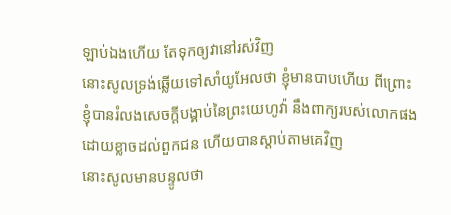ឡាប់ឯងហើយ តែទុកឲ្យវានៅរស់វិញ
នោះសូលទ្រង់ឆ្លើយទៅសាំយូអែលថា ខ្ញុំមានបាបហើយ ពីព្រោះខ្ញុំបានរំលងសេចក្ដីបង្គាប់នៃព្រះយេហូវ៉ា នឹងពាក្យរបស់លោកផង ដោយខ្លាចដល់ពួកជន ហើយបានស្តាប់តាមគេវិញ
នោះសូលមានបន្ទូលថា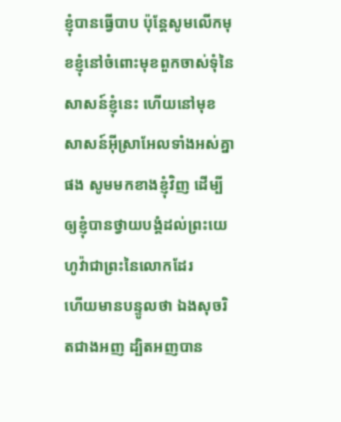ខ្ញុំបានធ្វើបាប ប៉ុន្តែសូមលើកមុខខ្ញុំនៅចំពោះមុខពួកចាស់ទុំនៃសាសន៍ខ្ញុំនេះ ហើយនៅមុខសាសន៍អ៊ីស្រាអែលទាំងអស់គ្នាផង សូមមកខាងខ្ញុំវិញ ដើម្បីឲ្យខ្ញុំបានថ្វាយបង្គំដល់ព្រះយេហូវ៉ាជាព្រះនៃលោកដែរ
ហើយមានបន្ទូលថា ឯងសុចរិតជាងអញ ដ្បិតអញបាន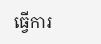ធ្វើការ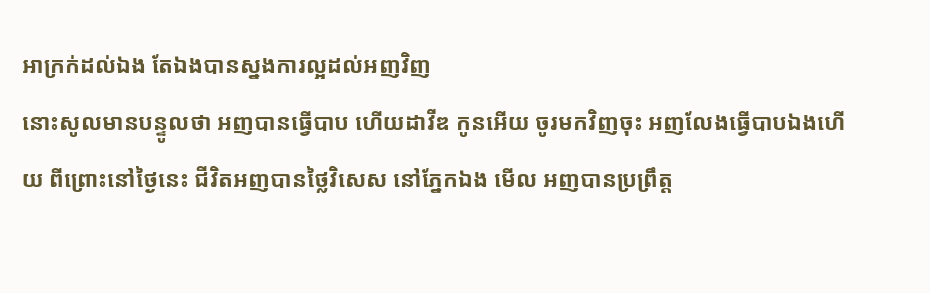អាក្រក់ដល់ឯង តែឯងបានស្នងការល្អដល់អញវិញ
នោះសូលមានបន្ទូលថា អញបានធ្វើបាប ហើយដាវីឌ កូនអើយ ចូរមកវិញចុះ អញលែងធ្វើបាបឯងហើយ ពីព្រោះនៅថ្ងៃនេះ ជីវិតអញបានថ្លៃវិសេស នៅភ្នែកឯង មើល អញបានប្រព្រឹត្ត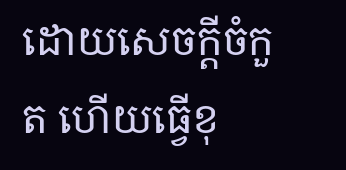ដោយសេចក្ដីចំកួត ហើយធ្វើខុ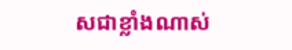សជាខ្លាំងណាស់